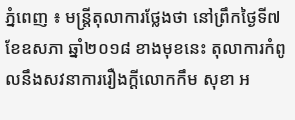ភ្នំពេញ ៖ មន្ត្រីតុលាការថ្លែងថា នៅព្រឹកថ្ងៃទី៧ ខែឧសភា ឆ្នាំ២០១៨ ខាងមុខនេះ តុលាការកំពូលនឹងសវនាការរឿងក្តីលោកកឹម សុខា អ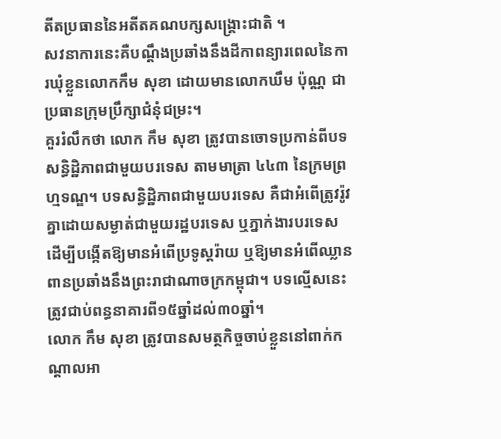តីតប្រធាននៃអតីតគណបក្សសង្គ្រោះជាតិ ។
សវនាការនេះគឺបណ្តឹងប្រឆាំងនឹងដីកាពន្យារពេលនៃការឃុំខ្លួនលោកកឹម សុខា ដោយមានលោកឃឹម ប៉ុណ្ណ ជាប្រធានក្រុមប្រឹក្សាជំនុំជម្រះ។
គួររំលឹកថា លោក កឹម សុខា ត្រូវបានចោទប្រកាន់ពីបទ សន្ធិដ្ឋិភាពជាមួយបរទេស តាមមាត្រា ៤៤៣ នៃក្រមព្រហ្មទណ្ឌ។ បទសន្ធិដ្ឋិភាពជាមួយបរទេស គឺជាអំពើត្រូវរ៉ូវគ្នាដោយសម្ងាត់ជាមួយរដ្ឋបរទេស ឬភ្នាក់ងារបរទេស ដើម្បីបង្កើតឱ្យមានអំពើប្រទូស្តរ៉ាយ ឬឱ្យមានអំពើឈ្លានពានប្រឆាំងនឹងព្រះរាជាណាចក្រកម្ពុជា។ បទល្មើសនេះ ត្រូវជាប់ពន្ធនាគារពី១៥ឆ្នាំដល់៣០ឆ្នាំ។
លោក កឹម សុខា ត្រូវបានសមត្ថកិច្ចចាប់ខ្លួននៅពាក់កណ្តាលអា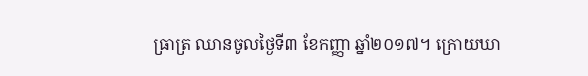ធ្រាត្រ ឈានចូលថ្ងៃទី៣ ខែកញ្ញា ឆ្នាំ២០១៧។ ក្រោយឃា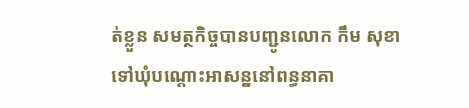ត់ខ្លួន សមត្ថកិច្ចបានបញ្ជូនលោក កឹម សុខា ទៅឃុំបណ្តោះអាសន្ននៅពន្ធនាគា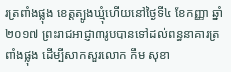រត្រពាំងផ្លុង ខេត្តត្បូងឃ្មុំហើយនៅថ្ងៃទី៤ ខែកញ្ញា ឆ្នាំ២០១៧ ព្រះរាជអាជ្ញា៣រូបបានទៅដល់ពន្ធនាគារត្រពាំងផ្លុង ដើម្បីសាកសួរលោក កឹម សុខា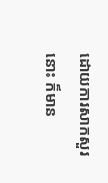ដោយការសាកសួរនោះ ក៏មាន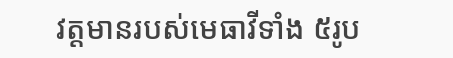វត្តមានរបស់មេធាវីទាំង ៥រូប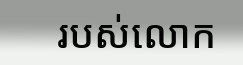របស់លោក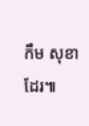កឹម សុខា ដែរ៕